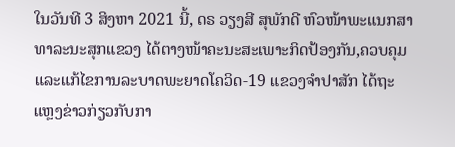ໃນວັນທີ 3 ສິງຫາ 2021 ນີ້, ດຣ ວຽງສີ ສຸພັກດີ ຫົວໜ້າພະແນກສາທາລະນະສຸກແຂວງ ໄດ້ຕາງໜ້າຄະນະສະເພາະກິດປ້ອງກັນ,ຄວບຄຸມ ແລະແກ້ໄຂການລະບາດພະຍາດໂຄວິດ-19 ແຂວງຈໍາປາສັກ ໄດ້ຖະແຫຼງຂ່າວກ່ຽວກັບກາ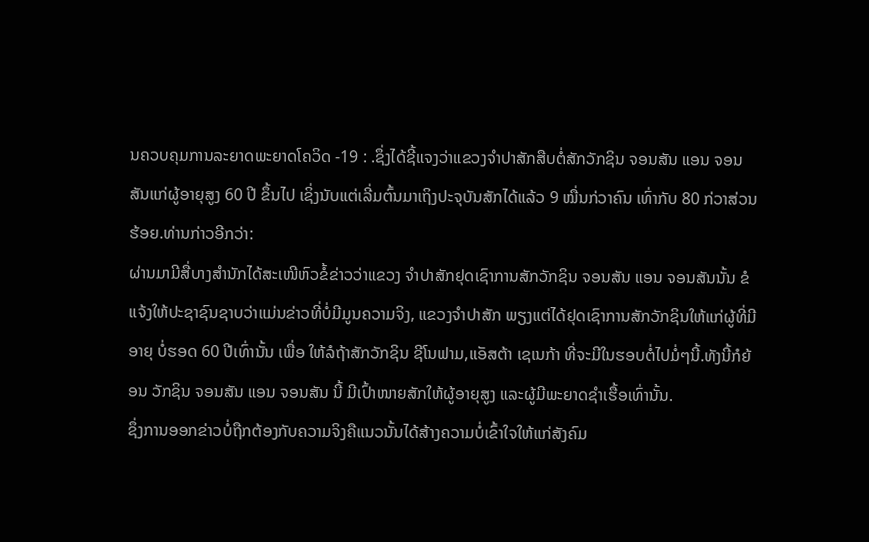ນຄວບຄຸມການລະຍາດພະຍາດໂຄວິດ -19 : .ຊຶ່ງໄດ້ຊີ້ແຈງວ່າແຂວງຈໍາປາສັກສືບຕໍ່ສັກວັກຊິນ ຈອນສັນ ແອນ ຈອນສັນແກ່ຜູ້ອາຍຸສູງ 60 ປີ ຂຶ້ນໄປ ເຊິ່ງນັບແຕ່ເລີ່ມຕົ້ນມາເຖິງປະຈຸບັນສັກໄດ້ແລ້ວ 9 ໝື່ນກ່ວາຄົນ ເທົ່າກັບ 80 ກ່ວາສ່ວນຮ້ອຍ.ທ່ານກ່າວອີກວ່າ:
ຜ່ານມາມີສື່ບາງສຳນັກໄດ້ສະເໜີຫົວຂໍ້ຂ່າວວ່າແຂວງ ຈຳປາສັກຢຸດເຊົາການສັກວັກຊິນ ຈອນສັນ ແອນ ຈອນສັນນັ້ນ ຂໍແຈ້ງໃຫ້ປະຊາຊົນຊາບວ່າແມ່ນຂ່າວທີ່ບໍ່ມີມູນຄວາມຈິງ, ແຂວງຈໍາປາສັກ ພຽງແຕ່ໄດ້ຢຸດເຊົາການສັກວັກຊິນໃຫ້ແກ່ຜູ້ທີ່ມີອາຍຸ ບໍ່ຮອດ 60 ປີເທົ່ານັ້ນ ເພື່ອ ໃຫ້ລໍຖ້າສັກວັກຊິນ ຊີໂນຟາມ,ແອັສຕ້າ ເຊເນກ້າ ທີ່ຈະມີໃນຮອບຕໍ່ໄປມໍ່ໆນີ້.ທັງນີ້ກໍຍ້ອນ ວັກຊິນ ຈອນສັນ ແອນ ຈອນສັນ ນີ້ ມີເປົ້າໜາຍສັກໃຫ້ຜູ້ອາຍຸສູງ ແລະຜູ້ມີພະຍາດຊໍາເຮື້ອເທົ່ານັ້ນ.
ຊຶ່ງການອອກຂ່າວບໍ່ຖືກຕ້ອງກັບຄວາມຈິງຄືແນວນັ້ນໄດ້ສ້າງຄວາມບໍ່ເຂົ້າໃຈໃຫ້ແກ່ສັງຄົມ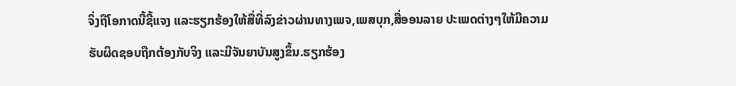ຈິ່ງຖືໂອກາດນີ້ຊີ້ແຈງ ແລະຮຽກຮ້ອງໃຫ້ສື່ທີ່ລົງຂ່າວຜ່ານທາງເພຈ,ເພສບຸກ,ສື່ອອນລາຍ ປະເພດຕ່າງໆໃຫ້ມີຄວາມຮັບຜິດຊອບຖືກຕ້ອງກັບຈິງ ແລະມີຈັນຍາບັນສູງຂຶ້ນ.ຮຽກຮ້ອງ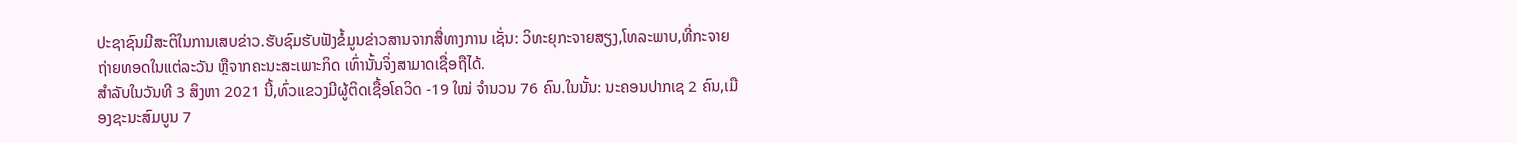ປະຊາຊົນມີສະຕິໃນການເສບຂ່າວ.ຮັບຊົມຮັບຟັງຂໍ້ມູນຂ່າວສານຈາກສື່ທາງການ ເຊັ່ນ: ວິທະຍຸກະຈາຍສຽງ,ໂທລະພາບ,ທີ່ກະຈາຍຖ່າຍທອດໃນແຕ່ລະວັນ ຫຼືຈາກຄະນະສະເພາະກິດ ເທົ່ານັ້ນຈິ່ງສາມາດເຊື່ອຖືໄດ້.
ສໍາລັບໃນວັນທີ 3 ສິງຫາ 2021 ນີ້,ທົ່ວແຂວງມີຜູ້ຕິດເຊື້ອໂຄວິດ -19 ໃໝ່ ຈໍານວນ 76 ຄົນ.ໃນນັ້ນ: ນະຄອນປາກເຊ 2 ຄົນ,ເມືອງຊະນະສົມບູນ 7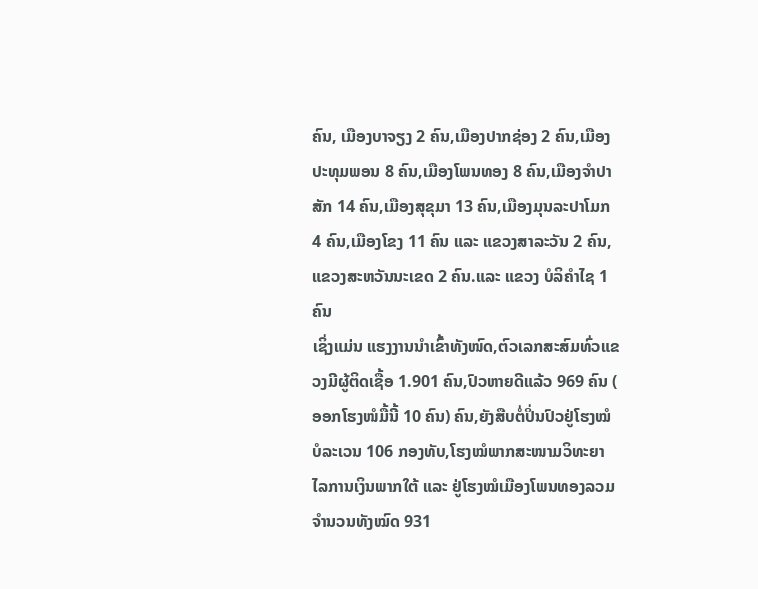ຄົນ, ເມືອງບາຈຽງ 2 ຄົນ,ເມືອງປາກຊ່ອງ 2 ຄົນ,ເມືອງປະທຸມພອນ 8 ຄົນ,ເມືອງໂພນທອງ 8 ຄົນ,ເມືອງຈຳປາສັກ 14 ຄົນ,ເມືອງສຸຂຸມາ 13 ຄົນ,ເມືອງມຸນລະປາໂມກ 4 ຄົນ,ເມືອງໂຂງ 11 ຄົນ ແລະ ແຂວງສາລະວັນ 2 ຄົນ,ແຂວງສະຫວັນນະເຂດ 2 ຄົນ.ແລະ ແຂວງ ບໍລິຄຳໄຊ 1 ຄົນ
ເຊິ່ງແມ່ນ ແຮງງານນຳເຂົ້າທັງໜົດ,ຕົວເລກສະສົມທົ່ວແຂວງມີຜູ້ຕິດເຊື້ອ 1.901 ຄົນ,ປົວຫາຍດີແລ້ວ 969 ຄົນ ( ອອກໂຮງໜໍມື້ນີ້ 10 ຄົນ) ຄົນ,ຍັງສືບຕໍ່ປິ່ນປົວຢູ່ໂຮງໝໍບໍລະເວນ 106 ກອງທັບ,ໂຮງໝໍພາກສະໜາມວິທະຍາໄລການເງິນພາກໃຕ້ ແລະ ຢູ່ໂຮງໝໍເມືອງໂພນທອງລວມຈໍານວນທັງໝົດ 931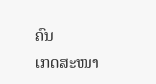ຄົນ
ເກດສະໜາ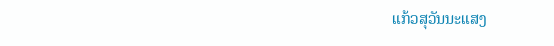ແກ້ວສຸວັນນະແສງ